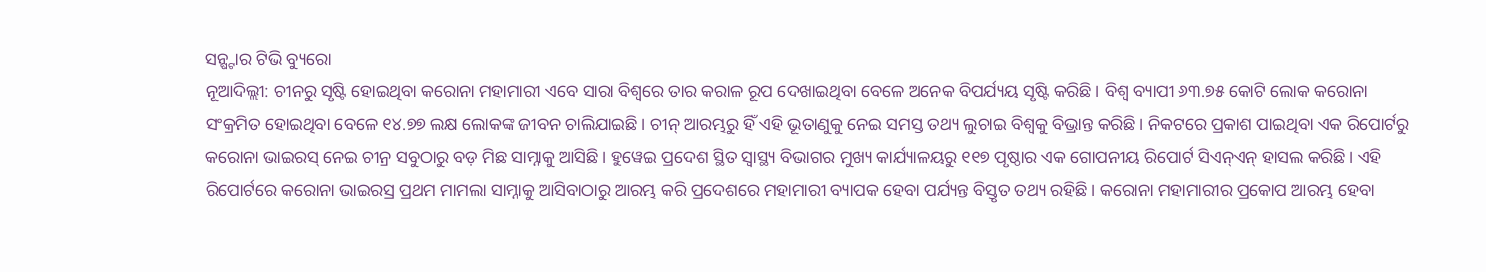ସନ୍ଷ୍ଟାର ଟିଭି ବ୍ୟୁରୋ
ନୂଆଦିଲ୍ଲୀ: ଚୀନରୁ ସୃଷ୍ଟି ହୋଇଥିବା କରୋନା ମହାମାରୀ ଏବେ ସାରା ବିଶ୍ଵରେ ତାର କରାଳ ରୂପ ଦେଖାଇଥିବା ବେଳେ ଅନେକ ବିପର୍ଯ୍ୟୟ ସୃଷ୍ଟି କରିଛି। ବିଶ୍ବ ବ୍ୟାପୀ ୬୩.୭୫ କୋଟି ଲୋକ କରୋନା ସଂକ୍ରମିତ ହୋଇଥିବା ବେଳେ ୧୪.୭୭ ଲକ୍ଷ ଲୋକଙ୍କ ଜୀବନ ଚାଲିଯାଇଛି। ଚୀନ୍ ଆରମ୍ଭରୁ ହିଁ ଏହି ଭୂତାଣୁକୁ ନେଇ ସମସ୍ତ ତଥ୍ୟ ଲୁଚାଇ ବିଶ୍ବକୁ ବିଭ୍ରାନ୍ତ କରିଛି। ନିକଟରେ ପ୍ରକାଶ ପାଇଥିବା ଏକ ରିପୋର୍ଟରୁ କରୋନା ଭାଇରସ୍ ନେଇ ଚୀନ୍ର ସବୁଠାରୁ ବଡ଼ ମିଛ ସାମ୍ନାକୁ ଆସିଛି। ହୁୱେଇ ପ୍ରଦେଶ ସ୍ଥିତ ସ୍ବାସ୍ଥ୍ୟ ବିଭାଗର ମୁଖ୍ୟ କାର୍ଯ୍ୟାଳୟରୁ ୧୧୭ ପୃଷ୍ଠାର ଏକ ଗୋପନୀୟ ରିପୋର୍ଟ ସିଏନ୍ଏନ୍ ହାସଲ କରିଛି। ଏହି ରିପୋର୍ଟରେ କରୋନା ଭାଇରସ୍ର ପ୍ରଥମ ମାମଲା ସାମ୍ନାକୁ ଆସିବାଠାରୁ ଆରମ୍ଭ କରି ପ୍ରଦେଶରେ ମହାମାରୀ ବ୍ୟାପକ ହେବା ପର୍ଯ୍ୟନ୍ତ ବିସ୍ତୃତ ତଥ୍ୟ ରହିଛି। କରୋନା ମହାମାରୀର ପ୍ରକୋପ ଆରମ୍ଭ ହେବା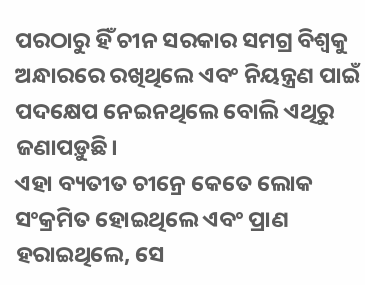ପରଠାରୁ ହିଁ ଚୀନ ସରକାର ସମଗ୍ର ବିଶ୍ବକୁ ଅନ୍ଧାରରେ ରଖିଥିଲେ ଏବଂ ନିୟନ୍ତ୍ରଣ ପାଇଁ ପଦକ୍ଷେପ ନେଇନଥିଲେ ବୋଲି ଏଥିରୁ ଜଣାପଡ଼ୁଛି।
ଏହା ବ୍ୟତୀତ ଚୀନ୍ରେ କେତେ ଲୋକ ସଂକ୍ରମିତ ହୋଇଥିଲେ ଏବଂ ପ୍ରାଣ ହରାଇଥିଲେ, ସେ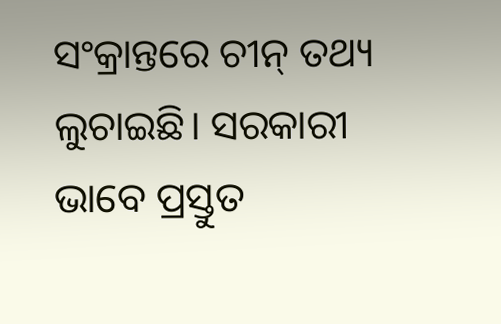ସଂକ୍ରାନ୍ତରେ ଚୀନ୍ ତଥ୍ୟ ଲୁଚାଇଛି। ସରକାରୀ ଭାବେ ପ୍ରସ୍ତୁତ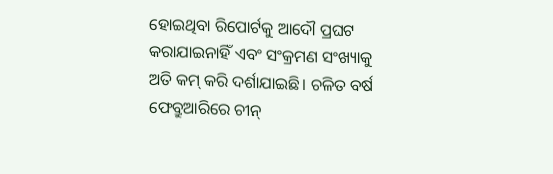ହୋଇଥିବା ରିପୋର୍ଟକୁ ଆଦୌ ପ୍ରଘଟ କରାଯାଇନାହିଁ ଏବଂ ସଂକ୍ରମଣ ସଂଖ୍ୟାକୁ ଅତି କମ୍ କରି ଦର୍ଶାଯାଇଛି। ଚଳିତ ବର୍ଷ ଫେବ୍ରୁଆରିରେ ଚୀନ୍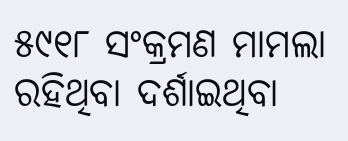୫୯୧୮ ସଂକ୍ରମଣ ମାମଲା ରହିଥିବା ଦର୍ଶାଇଥିବା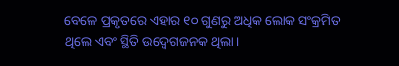ବେଳେ ପ୍ରକୃତରେ ଏହାର ୧୦ ଗୁଣରୁ ଅଧିକ ଲୋକ ସଂକ୍ରମିତ ଥିଲେ ଏବଂ ସ୍ଥିତି ଉଦ୍ବେଗଜନକ ଥିଲା।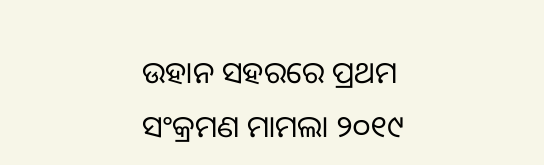ଉହାନ ସହରରେ ପ୍ରଥମ ସଂକ୍ରମଣ ମାମଲା ୨୦୧୯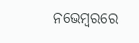ନଭେମ୍ବରରେ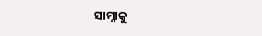ସାମ୍ନାକୁ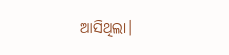ଆସିଥିଲା।